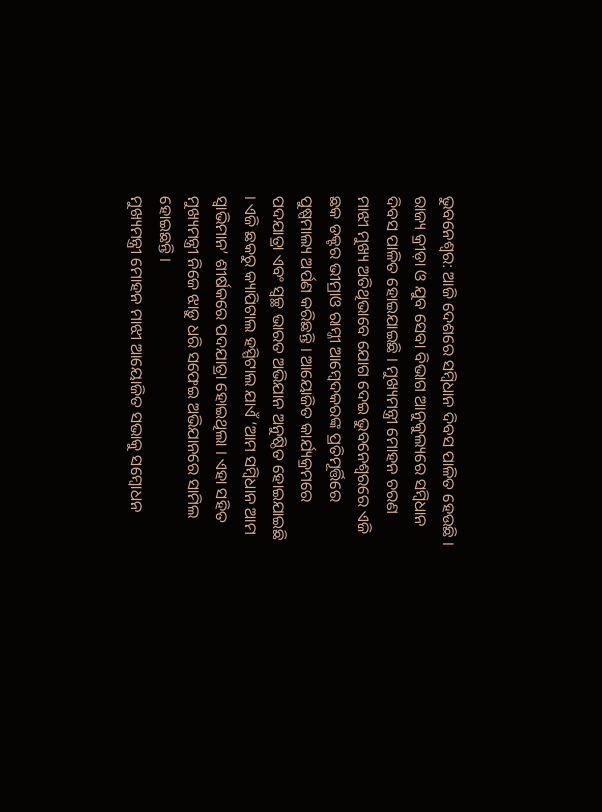ଭୁବନେଶ୍ୱର: ଆଜି ଦେଶରେ ସମ୍ବିଧାନ ଦିବସ ପାଳିତ ହେଉଛି । ରାଜ୍ୟ କ୍ରୀଡ଼ା ଓ ଯୁବ ସେବା ବିଭାଗ ଆନୁକୁଲ୍ୟରେ ସମ୍ବିଧାନ ଦିବସ ପାଳିତ ହୋଇଯାଇଛି । ମୁଖ୍ୟମନ୍ତ୍ରୀ ମୋହନ ଚରଣ ମାଝୀ ମୁଖ୍ୟ ଅତିଥିଭାବେ ଯୋଗ ଦେଇ ଭୁବନେଶ୍ୱରରେ ଏଜି ଛକ ଡକ୍ଟର ଭୀମ୍ରାଓ ରାମ୍ଜୀ ଆମ୍ବେଦକରଙ୍କ ପ୍ରତିମୂର୍ତ୍ତିରେ ପୁଷ୍ପମାଲ୍ୟ ଅର୍ପଣ କରିଛନ୍ତି । ଆୟୋଜିତ କାର୍ଯ୍ୟକ୍ରମରେ ପଦଯାତ୍ରା ଏବଂ ସ୍ୱଚ୍ଛ ଭାରତ ଅଭିଯାନ ଅନୁଷ୍ଠିତ ହୋଇଯାଇଛି । ଏଜି ଛକରୁ କ୍ୟାପିଟାଲ ହସ୍ପିଟାଲ ଯାଏଁ ‘ଆମ ସମ୍ବିଧାନ ଆମ ସ୍ୱାଭିମାନ’ ଶୀର୍ଷକରେ ପଦଯାତ୍ରା ହୋଇଥିଲା । ଏହା ସହିତ ମୁଖ୍ୟମନ୍ତ୍ରୀ ନିଜେ ଝାଡ଼ୁ ଧରି ସଫେଇ ଅଭିଯାନରେ ସାମିଲ ହୋଇଛନ୍ତି ।
ମୁଖ୍ୟମନ୍ତ୍ରୀ ମୋହନ ମାଝୀ ଆୟୋଜିତ ସଭାକୁ ସମ୍ବୋଧନ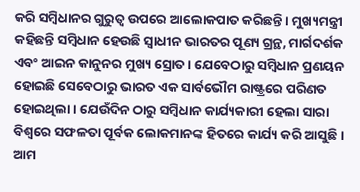କରି ସମ୍ବିଧାନର ଗୁରୁତ୍ୱ ଉପରେ ଆଲୋକପାତ କରିଛନ୍ତି । ମୁଖ୍ୟମନ୍ତ୍ରୀ କହିଛନ୍ତି ସମ୍ବିଧାନ ହେଉଛି ସ୍ୱାଧୀନ ଭାରତର ପୂଣ୍ୟ ଗ୍ରନ୍ଥ, ମାର୍ଗଦର୍ଶକ ଏବଂ ଆଇନ କାନୁନର ମୁଖ୍ୟ ସ୍ରୋତ । ଯେବେଠାରୁ ସମ୍ବିଧାନ ପ୍ରଣୟନ ହୋଇଛି ସେବେଠାରୁ ଭାରତ ଏକ ସାର୍ବଭୌମ ରାଷ୍ଟ୍ରରେ ପରିଣତ ହୋଇଥିଲା । ଯେଉଁଦିନ ଠାରୁ ସମ୍ବିଧାନ କାର୍ଯ୍ୟକାରୀ ହେଲା ସାରା ବିଶ୍ୱରେ ସଫଳତା ପୂର୍ବକ ଲୋକମାନଙ୍କ ହିତରେ କାର୍ଯ୍ୟ କରି ଆସୁଛି ।
ଆମ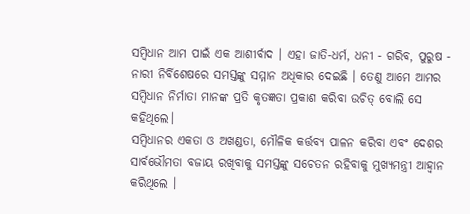ସମ୍ବିଧାନ ଆମ ପାଇଁ ଏକ ଆଶୀର୍ବାଦ । ଏହା ଜାତି-ଧର୍ମ, ଧନୀ - ଗରିବ, ପୁରୁଷ - ନାରୀ ନିର୍ବିଶେଷରେ ସମସ୍ତଙ୍କୁ ସମ୍ମାନ ଅଧିକାର ଦେଇଛି । ତେଣୁ ଆମେ ଆମର ସମ୍ବିଧାନ ନିର୍ମାତା ମାନଙ୍କ ପ୍ରତି କୃତଜ୍ଞତା ପ୍ରକାଶ କରିବା ଉଚିତ୍ ବୋଲି ସେ କହିଥିଲେ।
ସମ୍ବିଧାନର ଏକତା ଓ ଅଖଣ୍ଡତା, ମୌଳିକ କର୍ତ୍ତବ୍ୟ ପାଳନ କରିବା ଏବଂ ଦେଶର ସାର୍ବଭୌମତା ବଜାୟ ରଖିବାକୁ ସମସ୍ତଙ୍କୁ ସଚେତନ ରହିବାକୁ ମୁଖ୍ୟମନ୍ତ୍ରୀ ଆହ୍ୱାନ କରିଥିଲେ ।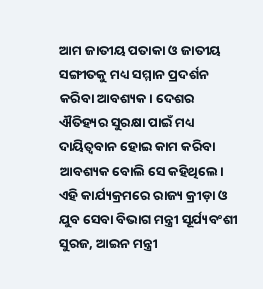ଆମ ଜାତୀୟ ପତାକା ଓ ଜାତୀୟ ସଙ୍ଗୀତକୁ ମଧ୍ୟ ସମ୍ମାନ ପ୍ରଦର୍ଶନ କରିବା ଆବଶ୍ୟକ। ଦେଶର ଐତିହ୍ୟର ସୁରକ୍ଷା ପାଇଁ ମଧ୍ୟ ଦାୟିତ୍ୱବାନ ହୋଇ କାମ କରିବା ଆବଶ୍ୟକ ବୋଲି ସେ କହିଥିଲେ।
ଏହି କାର୍ଯ୍ୟକ୍ରମରେ ରାଜ୍ୟ କ୍ରୀଡ଼ା ଓ ଯୁବ ସେବା ବିଭାଗ ମନ୍ତ୍ରୀ ସୂର୍ଯ୍ୟବଂଶୀ ସୁରଜ, ଆଇନ ମନ୍ତ୍ରୀ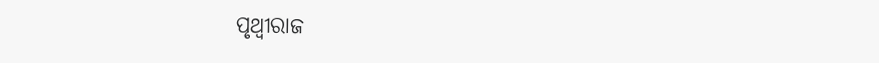ପୃଥ୍ୱୀରାଜ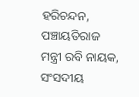ହରିଚନ୍ଦନ, ପଞ୍ଚାୟତିରାଜ ମନ୍ତ୍ରୀ ରବି ନାୟକ, ସଂସଦୀୟ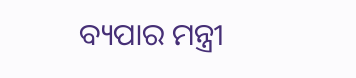ବ୍ୟପାର ମନ୍ତ୍ରୀ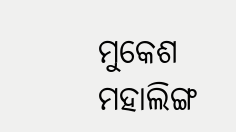ମୁକେଶ ମହାଲିଙ୍ଗ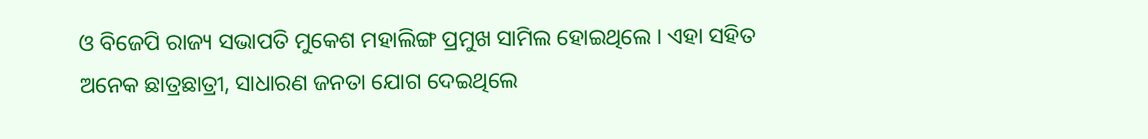ଓ ବିଜେପି ରାଜ୍ୟ ସଭାପତି ମୁକେଶ ମହାଲିଙ୍ଗ ପ୍ରମୁଖ ସାମିଲ ହୋଇଥିଲେ । ଏହା ସହିତ ଅନେକ ଛାତ୍ରଛାତ୍ରୀ, ସାଧାରଣ ଜନତା ଯୋଗ ଦେଇଥିଲେ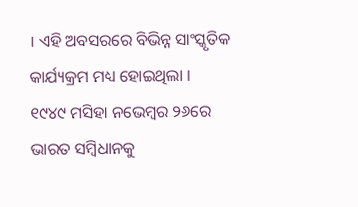। ଏହି ଅବସରରେ ବିଭିନ୍ନ ସାଂସ୍କୃତିକ କାର୍ଯ୍ୟକ୍ରମ ମଧ୍ୟ ହୋଇଥିଲା ।
୧୯୪୯ ମସିହା ନଭେମ୍ବର ୨୬ରେ ଭାରତ ସମ୍ବିଧାନକୁ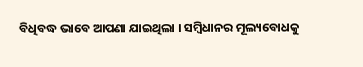ବିଧିବଦ୍ଧ ଭାବେ ଆପଣା ଯାଇଥିଲା । ସମ୍ବିଧାନର ମୂଲ୍ୟବୋଧକୁ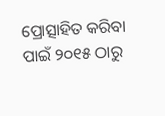ପ୍ରୋତ୍ସାହିତ କରିବା ପାଇଁ ୨୦୧୫ ଠାରୁ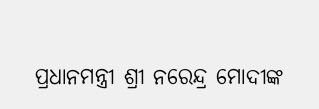ପ୍ରଧାନମନ୍ତ୍ରୀ ଶ୍ରୀ ନରେନ୍ଦ୍ର ମୋଦୀଙ୍କ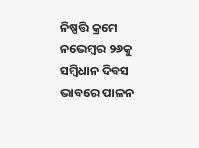ନିଷ୍ପତ୍ତି କ୍ରମେ ନଭେମ୍ବର ୨୬କୁ ସମ୍ବିଧାନ ଦିବସ ଭାବରେ ପାଳନ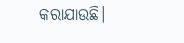କରାଯାଉଛି।